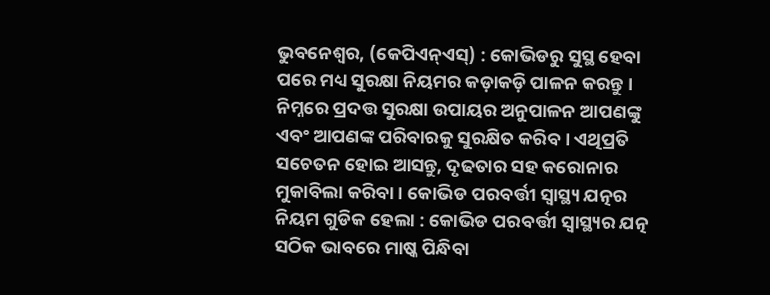ଭୁବନେଶ୍ୱର, (କେପିଏନ୍ଏସ୍) : କୋଭିଡରୁ ସୁସ୍ଥ ହେବା ପରେ ମଧ୍ୟ ସୁରକ୍ଷା ନିୟମର କଡ଼ାକଡ଼ି ପାଳନ କରନ୍ତୁ । ନିମ୍ନରେ ପ୍ରଦତ୍ତ ସୁରକ୍ଷା ଉପାୟର ଅନୁପାଳନ ଆପଣଙ୍କୁ ଏବଂ ଆପଣଙ୍କ ପରିବାରକୁ ସୁରକ୍ଷିତ କରିବ । ଏଥିପ୍ରତି ସଚେତନ ହୋଇ ଆସନ୍ତୁ, ଦୃଢତାର ସହ କରୋନାର ମୁକାବିଲା କରିବା । କୋଭିଡ ପରବର୍ତ୍ତୀ ସ୍ୱାସ୍ଥ୍ୟ ଯତ୍ନର ନିୟମ ଗୁଡିକ ହେଲା : କୋଭିଡ ପରବର୍ତ୍ତୀ ସ୍ୱାସ୍ଥ୍ୟର ଯତ୍ନ ସଠିକ ଭାବରେ ମାଷ୍କ ପିନ୍ଧିବା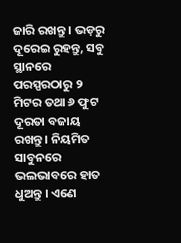ଜାରି ରଖନ୍ତୁ । ଭଡ଼ରୁ ଦୂରେଇ ରୁହନ୍ତୁ, ସବୁ ସ୍ଥାନରେ ପରସ୍ପରଠାରୁ ୨ ମିଟର ତଥା ୬ ଫୁଟ ଦୂରତା ବଜାୟ ରଖନ୍ତୁ । ନିୟମିତ ସାବୁନରେ ଭଲଭାବରେ ହାତ ଧୁଅନ୍ତୁ । ଏଣେ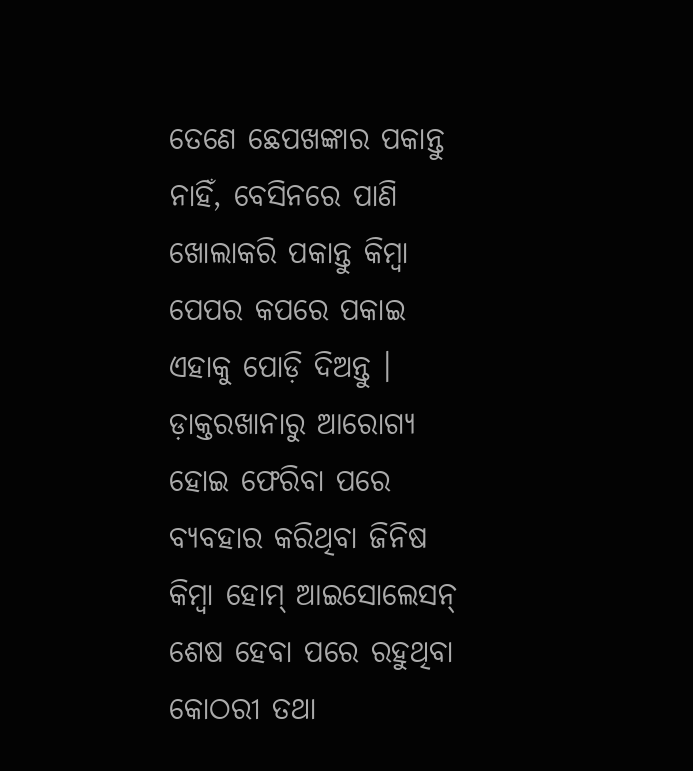ତେଣେ ଛେପଖଙ୍କାର ପକାନ୍ତୁ ନାହିଁ, ବେସିନରେ ପାଣି ଖୋଲାକରି ପକାନ୍ତୁ କିମ୍ବା ପେପର କପରେ ପକାଇ ଏହାକୁ ପୋଡ଼ି ଦିଅନ୍ତୁ । ଡ଼ାକ୍ତରଖାନାରୁ ଆରୋଗ୍ୟ ହୋଇ ଫେରିବା ପରେ ବ୍ୟବହାର କରିଥିବା ଜିନିଷ କିମ୍ବା ହୋମ୍ ଆଇସୋଲେସନ୍ ଶେଷ ହେବା ପରେ ରହୁଥିବା କୋଠରୀ ତଥା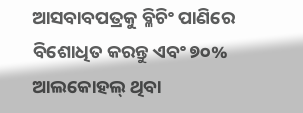ଆସବାବପତ୍ରକୁ ବ୍ଳିଚିଂ ପାଣିରେ ବିଶୋଧିତ କରନ୍ତୁ ଏବଂ ୭୦% ଆଲକୋହଲ୍ ଥିବା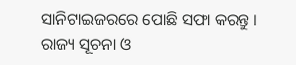ସାନିଟାଇଜରରେ ପୋଛି ସଫା କରନ୍ତୁ । ରାଜ୍ୟ ସୂଚନା ଓ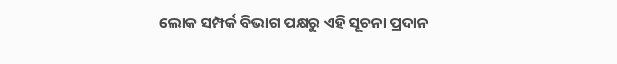ଲୋକ ସମ୍ପର୍କ ବିଭାଗ ପକ୍ଷରୁ ଏହି ସୂଚନା ପ୍ରଦାନ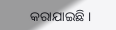କରାଯାଇଛି ।